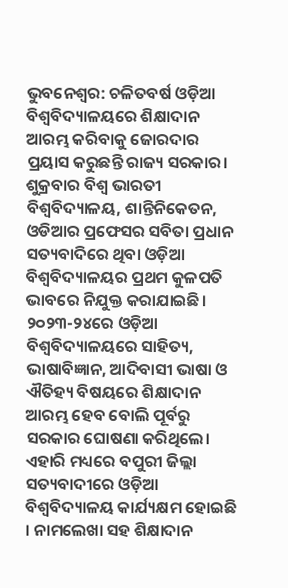ଭୁବନେଶ୍ୱର: ଚଳିତବର୍ଷ ଓଡ଼ିଆ ବିଶ୍ୱବିଦ୍ୟାଳୟରେ ଶିକ୍ଷାଦାନ ଆରମ୍ଭ କରିବାକୁ ଜୋରଦାର ପ୍ରୟାସ କରୁଛନ୍ତି ରାଜ୍ୟ ସରକାର। ଶୁକ୍ରବାର ବିଶ୍ୱ ଭାରତୀ ବିଶ୍ୱବିଦ୍ୟାଳୟ, ଶାନ୍ତିନିକେତନ, ଓଡିଆର ପ୍ରଫେସର ସବିତା ପ୍ରଧାନ ସତ୍ୟବାଦିରେ ଥିବା ଓଡ଼ିଆ ବିଶ୍ୱବିଦ୍ୟାଳୟର ପ୍ରଥମ କୁଳପତି ଭାବରେ ନିଯୁକ୍ତ କରାଯାଇଛି। ୨୦୨୩-୨୪ରେ ଓଡ଼ିଆ ବିଶ୍ୱବିଦ୍ୟାଳୟରେ ସାହିତ୍ୟ, ଭାଷାବିଜ୍ଞାନ, ଆଦିବାସୀ ଭାଷା ଓ ଐତିହ୍ୟ ବିଷୟରେ ଶିକ୍ଷାଦାନ ଆରମ୍ଭ ହେବ ବୋଲି ପୂର୍ବରୁ ସରକାର ଘୋଷଣା କରିଥିଲେ।
ଏହାରି ମଧ୍ୟରେ ବପୁରୀ ଜିଲ୍ଲା ସତ୍ୟବାଦୀରେ ଓଡ଼ିଆ ବିଶ୍ୱବିଦ୍ୟାଳୟ କାର୍ଯ୍ୟକ୍ଷମ ହୋଇଛି । ନାମଲେଖା ସହ ଶିକ୍ଷାଦାନ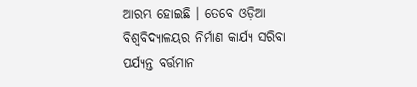ଆରମ୍ଭ ହୋଇଛି । ତେବେ ଓଡ଼ିଆ ବିଶ୍ୱବିଦ୍ୟାଳୟର ନିର୍ମାଣ କାର୍ଯ୍ୟ ସରିବା ପର୍ଯ୍ୟନ୍ତ ବର୍ତ୍ତମାନ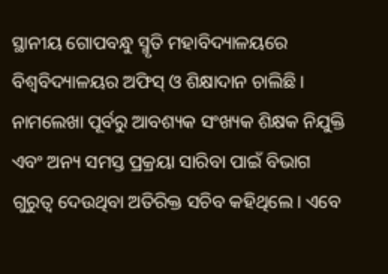ସ୍ଥାନୀୟ ଗୋପବନ୍ଧୁ ସ୍ମୃତି ମହାବିଦ୍ୟାଳୟରେ ବିଶ୍ବବିଦ୍ୟାଳୟର ଅଫିସ୍ ଓ ଶିକ୍ଷାଦାନ ଚାଲିଛି। ନାମଲେଖା ପୂର୍ବରୁ ଆବଶ୍ୟକ ସଂଖ୍ୟକ ଶିକ୍ଷକ ନିଯୁକ୍ତି ଏବଂ ଅନ୍ୟ ସମସ୍ତ ପ୍ରକ୍ରୟା ସାରିବା ପାଇଁ ବିଭାଗ ଗୁରୁତ୍ୱ ଦେଉଥିବା ଅତିରିକ୍ତ ସଚିବ କହିଥିଲେ। ଏବେ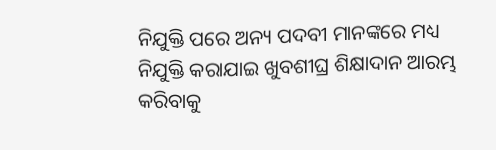ନିଯୁକ୍ତି ପରେ ଅନ୍ୟ ପଦବୀ ମାନଙ୍କରେ ମଧ୍ୟ ନିଯୁକ୍ତି କରାଯାଇ ଖୁବଶୀଘ୍ର ଶିକ୍ଷାଦାନ ଆରମ୍ଭ କରିବାକୁ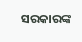ସରକାରଙ୍କ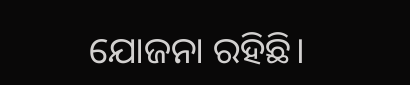ଯୋଜନା ରହିଛି।